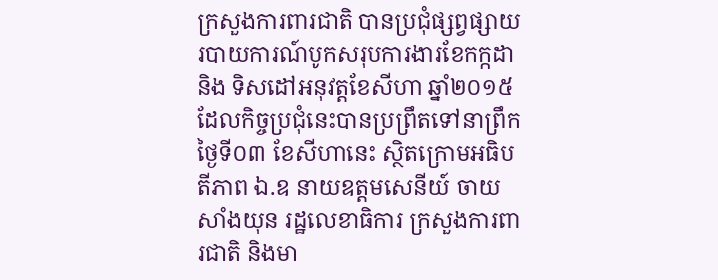ក្រសួងការពារជាតិ បានប្រជុំផ្សព្វផ្សាយរបាយការណ៍បូកសរុបការងារខែកក្កដា និង ទិសដៅអនុវត្តខែសីហា ឆ្នាំ២០១៥ ដែលកិច្ចប្រជុំនេះបានប្រព្រឹតទៅនាព្រឹកថ្ងៃទី០៣ ខែសីហានេះ ស្ថិតក្រោមអធិបតីភាព ឯ.ឧ នាយឧត្តមសេនីយ៍ ចាយ សាំងយុន រដ្ឋលេខាធិការ ក្រសួងការពារជាតិ និងមា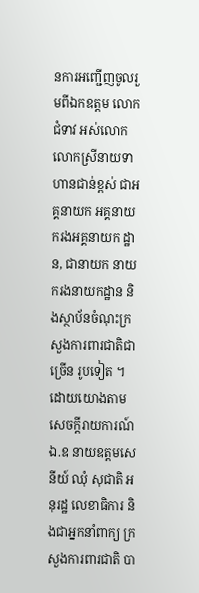នការអញ្ជើញចូលរួមពីឯកឧត្តម លោកជំទាវ អស់លោក លោកស្រីនាយទាហានជាន់ខ្ពស់ ជាអគ្គនាយក អគ្គនាយករងអគ្គនាយក ដ្ឋាន, ជានាយក នាយករងនាយកដ្ឋាន និងស្ថាប័នចំណុះក្រសួងការពារជាតិជាច្រើន រូបទៀត ។
ដោយយោងតាមសេចក្តីរាយការណ៍ ឯ.ឧ នាយឧត្តមសេនីយ៍ ឈុំ សុជាតិ អនុរដ្ឋ លេខាធិការ និងជាអ្នកនាំពាក្យ ក្រសួងការពារជាតិ បា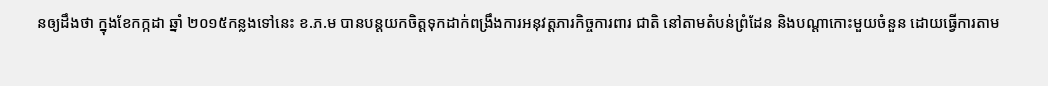នឲ្យដឹងថា ក្នុងខែកក្កដា ឆ្នាំ ២០១៥កន្លងទៅនេះ ខ.ភ.ម បានបន្តយកចិត្តទុកដាក់ពង្រឹងការអនុវត្តភារកិច្ចការពារ ជាតិ នៅតាមតំបន់ព្រំដែន និងបណ្តាកោះមួយចំនួន ដោយធ្វើការតាម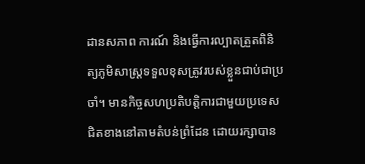ដានសភាព ការណ៍ និងធ្វើការល្បាតត្រួតពិនិត្យភូមិសាស្ត្រទទួលខុសត្រូវរបស់ខ្លួនជាប់ជាប្រចាំ។ មានកិច្ចសហប្រតិបត្តិការជាមួយប្រទេសជិតខាងនៅតាមតំបន់ព្រំដែន ដោយរក្សាបាន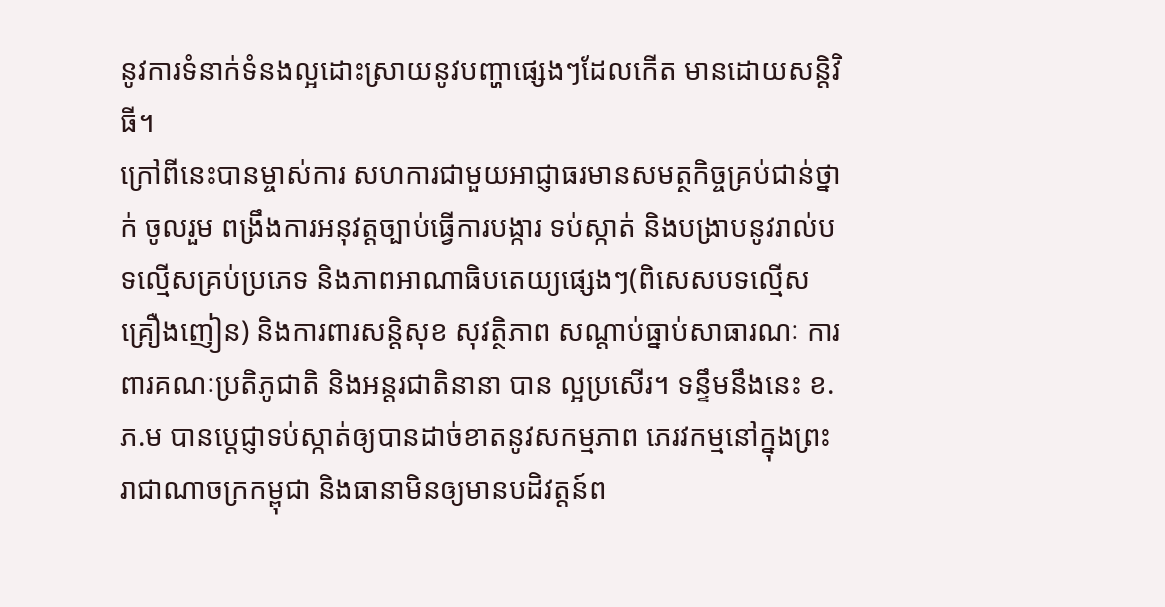នូវការទំនាក់ទំនងល្អដោះស្រាយនូវបញ្ហាផ្សេងៗដែលកើត មានដោយសន្តិវិធី។
ក្រៅពីនេះបានម្ចាស់ការ សហការជាមួយអាជ្ញាធរមានសមត្ថកិច្ចគ្រប់ជាន់ថ្នាក់ ចូលរួម ពង្រឹងការអនុវត្តច្បាប់ធ្វើការបង្ការ ទប់ស្កាត់ និងបង្រាបនូវរាល់បទល្មើសគ្រប់ប្រភេទ និងភាពអាណាធិបតេយ្យផ្សេងៗ(ពិសេសបទល្មើសគ្រឿងញៀន) និងការពារសន្តិសុខ សុវត្ថិភាព សណ្តាប់ធ្នាប់សាធារណៈ ការពារគណៈប្រតិភូជាតិ និងអន្តរជាតិនានា បាន ល្អប្រសើរ។ ទន្ទឹមនឹងនេះ ខ.ភ.ម បានប្តេជ្ញាទប់ស្កាត់ឲ្យបានដាច់ខាតនូវសកម្មភាព ភេរវកម្មនៅក្នុងព្រះរាជាណាចក្រកម្ពុជា និងធានាមិនឲ្យមានបដិវត្តន៍ព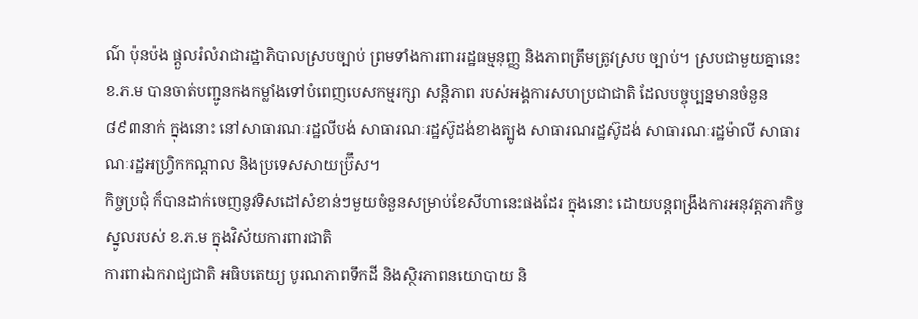ណ៌ ប៉ុនប៉ង ផ្តួលរំលំរាជារដ្ឋាភិបាលស្របច្បាប់ ព្រមទាំងការពាររដ្ឋធម្មនុញ្ញ និងភាពត្រឹមត្រូវស្រប ច្បាប់។ ស្របជាមួយគ្នានេះ ខ.ភ.ម បានចាត់បញ្ជូនកងកម្លាំងទៅបំពេញបេសកម្មរក្សា សន្តិភាព របស់អង្គការសហប្រជាជាតិ ដែលបច្ចុប្បន្នមានចំនួន ៨៩៣នាក់ ក្នុងនោះ នៅសាធារណៈរដ្ឋលីបង់ សាធារណៈរដ្ឋស៊ូដង់ខាងត្បូង សាធារណរដ្ឋស៊ូដង់ សាធារណៈរដ្ឋម៉ាលី សាធារណៈរដ្ឋអហ្វ្រិកកណ្តាល និងប្រទេសសាយប៊្រឹស។
កិច្ចប្រជុំ ក៏បានដាក់ចេញនូវទិសដៅសំខាន់ៗមួយចំនួនសម្រាប់ខែសីហានេះផងដែរ ក្នុងនោះ ដោយបន្តពង្រឹងការអនុវត្តភារកិច្ចស្នូលរបស់ ខ.ភ.ម ក្នុងវិស័យការពារជាតិ
ការពារឯករាជ្យជាតិ អធិបតេយ្យ បូរណភាពទឹកដី និងស្ថិរភាពនយោបាយ និ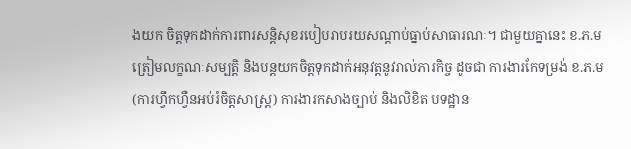ងយក ចិត្តទុកដាក់ការពារសន្តិសុខរបៀបរាបរយសណ្តាប់ធ្នាប់សាធារណៈ។ ជាមួយគ្នានេះ ខ.ភ.ម ត្រៀមលក្ខណៈសម្បត្តិ និងបន្តយកចិត្តទុកដាក់អនុវត្តនូវរាល់ភារកិច្ច ដូចជា ការងារកែទម្រង់ ខ.ភ.ម (ការហ្វឹកហ្វឺនអប់រំចិត្តសាស្ត្រ) ការងារកសាងច្បាប់ និងលិខិត បទដ្ឋាន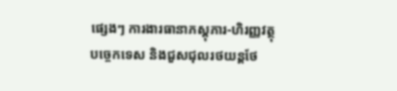ផ្សេងៗ ការងារធានាភស្តុភារ-ហិរញ្ញវត្ថុ បច្ចេកទេស និងជួសជុលរថយន្តថែ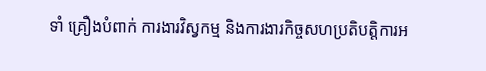ទាំ គ្រឿងបំពាក់ ការងារវិស្វកម្ម និងការងារកិច្ចសហប្រតិបត្តិការអ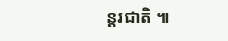ន្តរជាតិ ៕